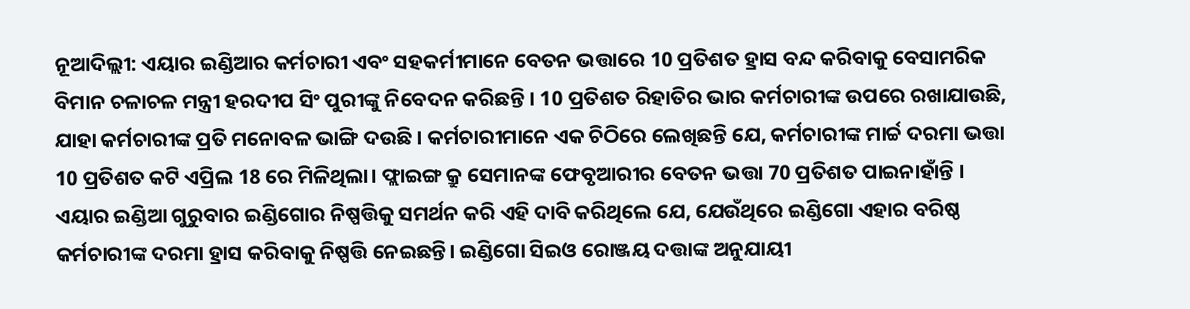ନୂଆଦିଲ୍ଲୀ: ଏୟାର ଇଣ୍ଡିଆର କର୍ମଚାରୀ ଏବଂ ସହକର୍ମୀମାନେ ବେତନ ଭତ୍ତାରେ 10 ପ୍ରତିଶତ ହ୍ରାସ ବନ୍ଦ କରିବାକୁ ବେସାମରିକ ବିମାନ ଚଳାଚଳ ମନ୍ତ୍ରୀ ହରଦୀପ ସିଂ ପୁରୀଙ୍କୁ ନିବେଦନ କରିଛନ୍ତି । 10 ପ୍ରତିଶତ ରିହାତିର ଭାର କର୍ମଚାରୀଙ୍କ ଉପରେ ରଖାଯାଉଛି, ଯାହା କର୍ମଚାରୀଙ୍କ ପ୍ରତି ମନୋବଳ ଭାଙ୍ଗି ଦଉଛି । କର୍ମଚାରୀମାନେ ଏକ ଚିଠିରେ ଲେଖିଛନ୍ତି ଯେ, କର୍ମଚାରୀଙ୍କ ମାର୍ଚ୍ଚ ଦରମା ଭତ୍ତା 10 ପ୍ରତିଶତ କଟି ଏପ୍ରିଲ 18 ରେ ମିଳିଥିଲା। ଫ୍ଲାଇଙ୍ଗ କ୍ରୁ ସେମାନଙ୍କ ଫେବୃଆରୀର ବେତନ ଭତ୍ତା 70 ପ୍ରତିଶତ ପାଇନାହାଁନ୍ତି ।
ଏୟାର ଇଣ୍ଡିଆ ଗୁରୁବାର ଇଣ୍ଡିଗୋର ନିଷ୍ପତ୍ତିକୁ ସମର୍ଥନ କରି ଏହି ଦାବି କରିଥିଲେ ଯେ, ଯେଉଁଥିରେ ଇଣ୍ଡିଗୋ ଏହାର ବରିଷ୍ଠ କର୍ମଚାରୀଙ୍କ ଦରମା ହ୍ରାସ କରିବାକୁ ନିଷ୍ପତ୍ତି ନେଇଛନ୍ତି। ଇଣ୍ଡିଗୋ ସିଇଓ ରୋଞ୍ଜୟ ଦତ୍ତାଙ୍କ ଅନୁଯାୟୀ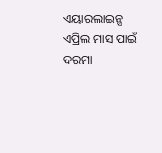ଏୟାରଲାଇନ୍ସ ଏପ୍ରିଲ ମାସ ପାଇଁ ଦରମା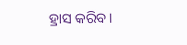ହ୍ରାସ କରିବ।